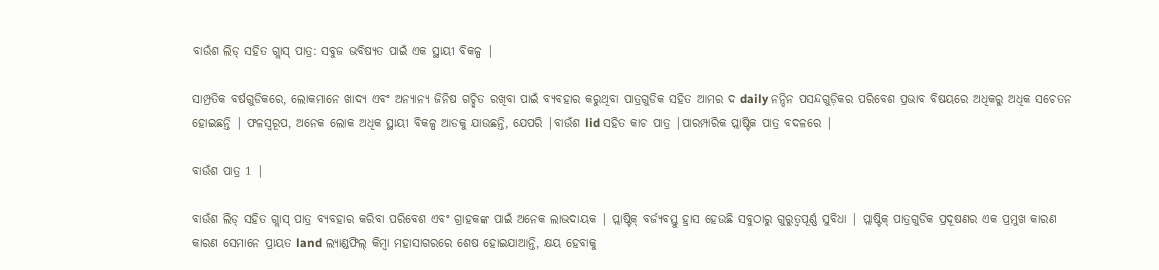ବାଉଁଶ ଲିଡ୍ ସହିତ ଗ୍ଲାସ୍ ପାତ୍ର: ସବୁଜ ଭବିଷ୍ୟତ ପାଇଁ ଏକ ସ୍ଥାୟୀ ବିକଳ୍ପ |

ସାମ୍ପ୍ରତିକ ବର୍ଷଗୁଡିକରେ, ଲୋକମାନେ ଖାଦ୍ୟ ଏବଂ ଅନ୍ୟାନ୍ୟ ଜିନିଷ ଗଚ୍ଛିତ ରଖିବା ପାଇଁ ବ୍ୟବହାର କରୁଥିବା ପାତ୍ରଗୁଡିକ ସହିତ ଆମର ଦ daily ନନ୍ଦିନ ପସନ୍ଦଗୁଡ଼ିକର ପରିବେଶ ପ୍ରଭାବ ବିଷୟରେ ଅଧିକରୁ ଅଧିକ ସଚେତନ ହୋଇଛନ୍ତି | ଫଳସ୍ୱରୂପ, ଅନେକ ଲୋକ ଅଧିକ ସ୍ଥାୟୀ ବିକଳ୍ପ ଆଡକୁ ଯାଉଛନ୍ତି, ଯେପରି |ବାଉଁଶ lid ସହିତ କାଚ ପାତ୍ର |ପାରମ୍ପାରିକ ପ୍ଲାଷ୍ଟିକ ପାତ୍ର ବଦଳରେ |

ବାଉଁଶ ପାତ୍ର 1 |

ବାଉଁଶ ଲିଡ୍ ସହିତ ଗ୍ଲାସ୍ ପାତ୍ର ବ୍ୟବହାର କରିବା ପରିବେଶ ଏବଂ ଗ୍ରାହକଙ୍କ ପାଇଁ ଅନେକ ଲାଭଦାୟକ | ପ୍ଲାଷ୍ଟିକ୍ ବର୍ଜ୍ୟବସ୍ତୁ ହ୍ରାସ ହେଉଛି ସବୁଠାରୁ ଗୁରୁତ୍ୱପୂର୍ଣ୍ଣ ସୁବିଧା | ପ୍ଲାଷ୍ଟିକ୍ ପାତ୍ରଗୁଡିକ ପ୍ରଦୂଷଣର ଏକ ପ୍ରମୁଖ କାରଣ କାରଣ ସେମାନେ ପ୍ରାୟତ land ଲ୍ୟାଣ୍ଡଫିଲ୍ କିମ୍ବା ମହାସାଗରରେ ଶେଷ ହୋଇଯାଆନ୍ତି, କ୍ଷୟ ହେବାକୁ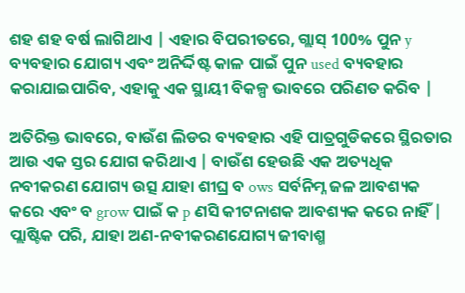ଶହ ଶହ ବର୍ଷ ଲାଗିଥାଏ | ଏହାର ବିପରୀତରେ, ଗ୍ଲାସ୍ 100% ପୁନ y ବ୍ୟବହାର ଯୋଗ୍ୟ ଏବଂ ଅନିର୍ଦ୍ଦିଷ୍ଟ କାଳ ପାଇଁ ପୁନ used ବ୍ୟବହାର କରାଯାଇପାରିବ, ଏହାକୁ ଏକ ସ୍ଥାୟୀ ବିକଳ୍ପ ଭାବରେ ପରିଣତ କରିବ |

ଅତିରିକ୍ତ ଭାବରେ, ବାଉଁଶ ଲିଡର ବ୍ୟବହାର ଏହି ପାତ୍ରଗୁଡିକରେ ସ୍ଥିରତାର ଆଉ ଏକ ସ୍ତର ଯୋଗ କରିଥାଏ | ବାଉଁଶ ହେଉଛି ଏକ ଅତ୍ୟଧିକ ନବୀକରଣ ଯୋଗ୍ୟ ଉତ୍ସ ଯାହା ଶୀଘ୍ର ବ ows ସର୍ବନିମ୍ନ ଜଳ ଆବଶ୍ୟକ କରେ ଏବଂ ବ grow ପାଇଁ କ p ଣସି କୀଟନାଶକ ଆବଶ୍ୟକ କରେ ନାହିଁ | ପ୍ଲାଷ୍ଟିକ ପରି, ଯାହା ଅଣ-ନବୀକରଣଯୋଗ୍ୟ ଜୀବାଶ୍ମ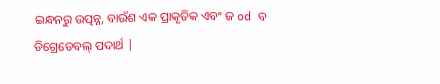ଇନ୍ଧନରୁ ଉତ୍ପନ୍ନ, ବାଉଁଶ ଏକ ପ୍ରାକୃତିକ ଏବଂ ଜ od ବ ଡିଗ୍ରେଡେବଲ୍ ପଦାର୍ଥ |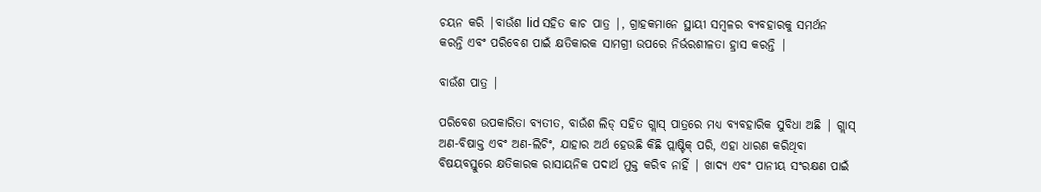ଚୟନ କରି |ବାଉଁଶ lid ସହିତ କାଚ ପାତ୍ର |, ଗ୍ରାହକମାନେ ସ୍ଥାୟୀ ସମ୍ବଳର ବ୍ୟବହାରକୁ ସମର୍ଥନ କରନ୍ତି ଏବଂ ପରିବେଶ ପାଇଁ କ୍ଷତିକାରକ ସାମଗ୍ରୀ ଉପରେ ନିର୍ଭରଶୀଳତା ହ୍ରାସ କରନ୍ତି |

ବାଉଁଶ ପାତ୍ର |

ପରିବେଶ ଉପକାରିତା ବ୍ୟତୀତ, ବାଉଁଶ ଲିଡ୍ ସହିତ ଗ୍ଲାସ୍ ପାତ୍ରରେ ମଧ୍ୟ ବ୍ୟବହାରିକ ସୁବିଧା ଅଛି | ଗ୍ଲାସ୍ ଅଣ-ବିଷାକ୍ତ ଏବଂ ଅଣ-ଲିଚିଂ, ଯାହାର ଅର୍ଥ ହେଉଛି କିଛି ପ୍ଲାଷ୍ଟିକ୍ ପରି, ଏହା ଧାରଣ କରିଥିବା ବିଷୟବସ୍ତୁରେ କ୍ଷତିକାରକ ରାସାୟନିକ ପଦାର୍ଥ ମୁକ୍ତ କରିବ ନାହିଁ | ଖାଦ୍ୟ ଏବଂ ପାନୀୟ ସଂରକ୍ଷଣ ପାଇଁ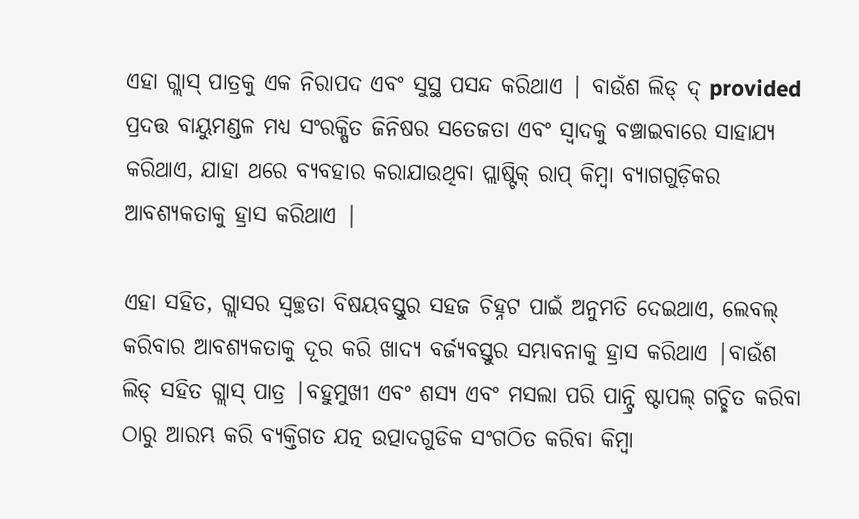ଏହା ଗ୍ଲାସ୍ ପାତ୍ରକୁ ଏକ ନିରାପଦ ଏବଂ ସୁସ୍ଥ ପସନ୍ଦ କରିଥାଏ | ବାଉଁଶ ଲିଡ୍ ଦ୍ provided ପ୍ରଦତ୍ତ ବାୟୁମଣ୍ଡଳ ମଧ୍ୟ ସଂରକ୍ଷିତ ଜିନିଷର ସତେଜତା ଏବଂ ସ୍ବାଦକୁ ବଞ୍ଚାଇବାରେ ସାହାଯ୍ୟ କରିଥାଏ, ଯାହା ଥରେ ବ୍ୟବହାର କରାଯାଉଥିବା ପ୍ଲାଷ୍ଟିକ୍ ରାପ୍ କିମ୍ବା ବ୍ୟାଗଗୁଡ଼ିକର ଆବଶ୍ୟକତାକୁ ହ୍ରାସ କରିଥାଏ |

ଏହା ସହିତ, ଗ୍ଲାସର ସ୍ୱଚ୍ଛତା ବିଷୟବସ୍ତୁର ସହଜ ଚିହ୍ନଟ ପାଇଁ ଅନୁମତି ଦେଇଥାଏ, ଲେବଲ୍ କରିବାର ଆବଶ୍ୟକତାକୁ ଦୂର କରି ଖାଦ୍ୟ ବର୍ଜ୍ୟବସ୍ତୁର ସମ୍ଭାବନାକୁ ହ୍ରାସ କରିଥାଏ |ବାଉଁଶ ଲିଡ୍ ସହିତ ଗ୍ଲାସ୍ ପାତ୍ର |ବହୁମୁଖୀ ଏବଂ ଶସ୍ୟ ଏବଂ ମସଲା ପରି ପାନ୍ଟ୍ରି ଷ୍ଟାପଲ୍ ଗଚ୍ଛିତ କରିବା ଠାରୁ ଆରମ୍ଭ କରି ବ୍ୟକ୍ତିଗତ ଯତ୍ନ ଉତ୍ପାଦଗୁଡିକ ସଂଗଠିତ କରିବା କିମ୍ବା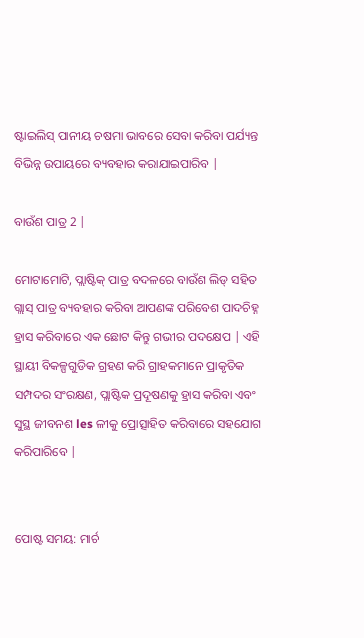ଷ୍ଟାଇଲିସ୍ ପାନୀୟ ଚଷମା ଭାବରେ ସେବା କରିବା ପର୍ଯ୍ୟନ୍ତ ବିଭିନ୍ନ ଉପାୟରେ ବ୍ୟବହାର କରାଯାଇପାରିବ |

ବାଉଁଶ ପାତ୍ର 2 |

ମୋଟାମୋଟି, ପ୍ଲାଷ୍ଟିକ୍ ପାତ୍ର ବଦଳରେ ବାଉଁଶ ଲିଡ୍ ସହିତ ଗ୍ଲାସ୍ ପାତ୍ର ବ୍ୟବହାର କରିବା ଆପଣଙ୍କ ପରିବେଶ ପାଦଚିହ୍ନ ହ୍ରାସ କରିବାରେ ଏକ ଛୋଟ କିନ୍ତୁ ଗଭୀର ପଦକ୍ଷେପ | ଏହି ସ୍ଥାୟୀ ବିକଳ୍ପଗୁଡିକ ଗ୍ରହଣ କରି ଗ୍ରାହକମାନେ ପ୍ରାକୃତିକ ସମ୍ପଦର ସଂରକ୍ଷଣ, ପ୍ଲାଷ୍ଟିକ ପ୍ରଦୂଷଣକୁ ହ୍ରାସ କରିବା ଏବଂ ସୁସ୍ଥ ଜୀବନଶ les ଳୀକୁ ପ୍ରୋତ୍ସାହିତ କରିବାରେ ସହଯୋଗ କରିପାରିବେ |


ପୋଷ୍ଟ ସମୟ: ମାର୍ଚ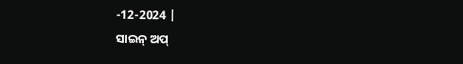-12-2024 |
ସାଇନ୍ ଅପ୍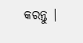କରନ୍ତୁ |